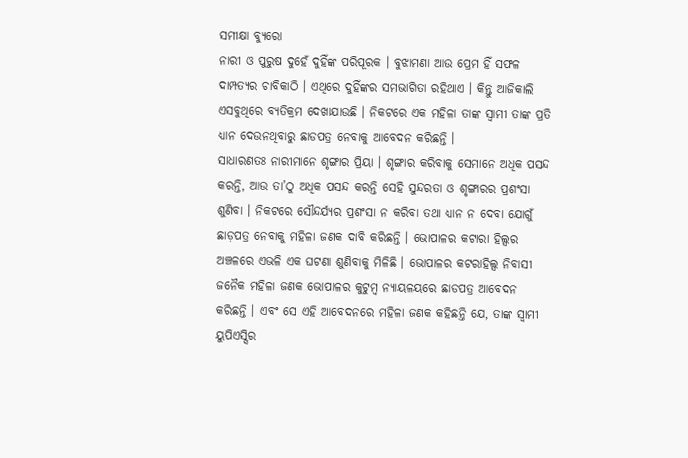ସମୀକ୍ଷା ବ୍ୟୁରୋ
ନାରୀ ଓ ପୁରୁଷ ଦୁହେଁ ଦୁହିଁଙ୍କ ପରିପୂରକ । ବୁଝାମଣା ଆଉ ପ୍ରେମ ହିଁ ସଫଳ ଦାମ୍ପତ୍ୟର ଚାବିକାଠି । ଏଥିରେ ଦୁହିଁଙ୍କର ସମଭାଗିତା ରହିଥାଏ । କିନ୍ତୁ ଆଜିକାଲି ଏସବୁଥିରେ ବ୍ୟତିକ୍ରମ ଦେଖାଯାଉଛି । ନିକଟରେ ଏକ ମହିଳା ତାଙ୍କ ସ୍ବାମୀ ତାଙ୍କ ପ୍ରତି ଧ୍ୟାନ ଦେଉନଥିବାରୁ ଛାଡପତ୍ର ନେବାକୁ ଆବେଦନ କରିଛନ୍ତି ।
ସାଧାରଣତଃ ନାରୀମାନେ ଶୃଙ୍ଗାର ପ୍ରିୟା । ଶୃଙ୍ଗାର କରିବାକୁ ସେମାନେ ଅଧିକ ପସନ୍ଦ କରନ୍ତି, ଆଉ ତା’ଠୁ ଅଧିକ ପସନ୍ଦ କରନ୍ତି ସେହି ସୁନ୍ଦରତା ଓ ଶୃଙ୍ଗାରର ପ୍ରଶଂସା ଶୁଣିବା । ନିକଟରେ ସୌନ୍ଦର୍ଯ୍ୟର ପ୍ରଶଂସା ନ କରିବା ତଥା ଧ୍ୟାନ ନ ଦେବା ଯୋଗୁଁ ଛାଡ଼ପତ୍ର ନେବାକୁ ମହିଳା ଜଣକ ଦାବି କରିଛନ୍ତି । ଭୋପାଳର କଟାରା ହିଲ୍ସର ଅଞ୍ଚଳରେ ଏଭଳି ଏକ ଘଟଣା ଶୁଣିବାକୁ ମିଳିଛି । ଭୋପାଳର କଟରାହିଲ୍ସ ନିବାସୀ ଜନୈକ ମହିଳା ଜଣକ ଭୋପାଳର କୁଟୁମ୍ବ ନ୍ୟାୟଳୟରେ ଛାଡପତ୍ର ଆବେଦନ କରିଛନ୍ତି । ଏବଂ ସେ ଏହି ଆବେଦନରେ ମହିଳା ଜଣକ କହିଛନ୍ତି ଯେ, ତାଙ୍କ ସ୍ବାମୀ ୟୁପିଏସ୍ସିର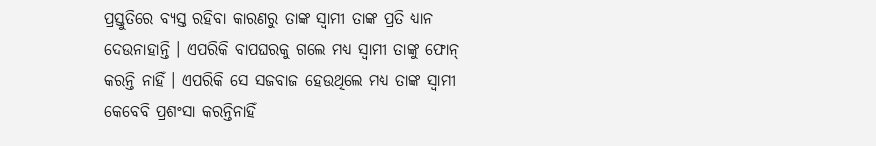ପ୍ରସ୍ତୁତିରେ ବ୍ୟସ୍ତ ରହିବା କାରଣରୁ ତାଙ୍କ ସ୍ବାମୀ ତାଙ୍କ ପ୍ରତି ଧ୍ୟାନ ଦେଉନାହାନ୍ତି । ଏପରିକି ବାପଘରକୁ ଗଲେ ମଧ୍ୟ ସ୍ବାମୀ ତାଙ୍କୁ ଫୋନ୍ କରନ୍ତି ନାହିଁ । ଏପରିକି ସେ ସଜବାଜ ହେଉଥିଲେ ମଧ୍ୟ ତାଙ୍କ ସ୍ବାମୀ କେବେବି ପ୍ରଶଂସା କରନ୍ତିନାହିଁ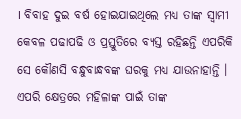। ବିବାହ ଦୁଇ ବର୍ଷ ହୋଇଯାଇଥିଲେ ମଧ୍ୟ ତାଙ୍କ ସ୍ବାମୀ କେବଳ ପଢାପଢି ଓ ପ୍ରସ୍ତୁତିରେ ବ୍ୟସ୍ତ ରହିଛନ୍ତି ଏପରିକି ସେ କୌଣସି ବନ୍ଧୁବାନ୍ଧବଙ୍କ ଘରକୁ ମଧ୍ୟ ଯାଉନାହାନ୍ତି । ଏପରି କ୍ଷେତ୍ରରେ ମହିଳାଙ୍କ ପାଇଁ ତାଙ୍କ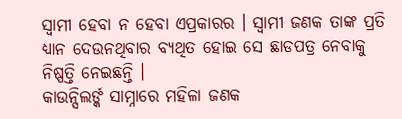ସ୍ବାମୀ ହେବା ନ ହେବା ଏପ୍ରକାରର । ସ୍ବାମୀ ଜଣକ ତାଙ୍କ ପ୍ରତି ଧ୍ୟାନ ଦେଉନଥିବାର ବ୍ୟଥିତ ହୋଇ ସେ ଛାଡପତ୍ର ନେବାକୁ ନିଷ୍ପତ୍ତି ନେଇଛନ୍ତି ।
କାଉନ୍ସିଲର୍ଙ୍କ ସାମ୍ନାରେ ମହିଳା ଜଣକ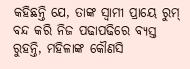କହିଛନ୍ତି ଯେ, ତାଙ୍କ ସ୍ବାମୀ ପ୍ରାୟେ ରୁମ୍ ବନ୍ଦ କରି ନିଜ ପଢାପଢିରେ ବ୍ୟସ୍ତ ରୁହନ୍ତି, ମହିଳାଙ୍କ କୌଣସି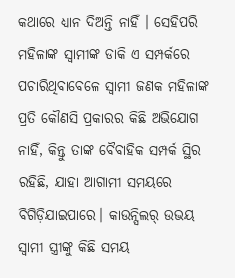କଥାରେ ଧ୍ୟାନ ଦିଅନ୍ତି ନାହିଁ । ସେହିପରି ମହିଳାଙ୍କ ସ୍ବାମୀଙ୍କ ଡାକି ଏ ସମ୍ପର୍କରେ ପଚାରିଥିବାବେଳେ ସ୍ବାମୀ ଜଣକ ମହିଳାଙ୍କ ପ୍ରତି କୌଣସି ପ୍ରକାରର କିଛି ଅଭିଯୋଗ ନାହିଁ, କିନ୍ତୁ ତାଙ୍କ ବୈବାହିକ ସମ୍ପର୍କ ସ୍ଥିର ରହିଛି, ଯାହା ଆଗାମୀ ସମୟରେ ବିଗିଡ଼ିଯାଇପାରେ। କାଉନ୍ସିଲର୍ ଉଭୟ ସ୍ବାମୀ ସ୍ତ୍ରୀଙ୍କୁ କିଛି ସମୟ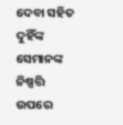ଦେବା ସହିତ ଦୁହିଁଙ୍କ ସେମାନଙ୍କ ନିଷ୍ପତ୍ତି ଉପରେ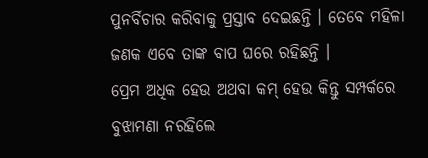ପୁନର୍ବିଚାର କରିବାକୁ ପ୍ରସ୍ତାବ ଦେଇଛନ୍ତି । ତେବେ ମହିଳା ଜଣକ ଏବେ ତାଙ୍କ ବାପ ଘରେ ରହିଛନ୍ତି ।
ପ୍ରେମ ଅଧିକ ହେଉ ଅଥବା କମ୍ ହେଉ କିନ୍ତୁ ସମ୍ପର୍କରେ ବୁଝାମଣା ନରହିଲେ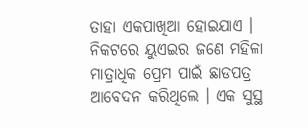ତାହା ଏକପାଖିଆ ହୋଇଯାଏ । ନିକଟରେ ୟୁଏଇର ଜଣେ ମହିଳା ମାତ୍ରାଧିକ ପ୍ରେମ ପାଇଁ ଛାଡପତ୍ର ଆବେଦନ କରିଥିଲେ । ଏକ ସୁସ୍ଥ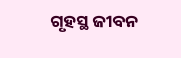ଗୃହସ୍ଥ ଜୀବନ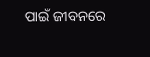ପାଇଁ ଜୀବନରେ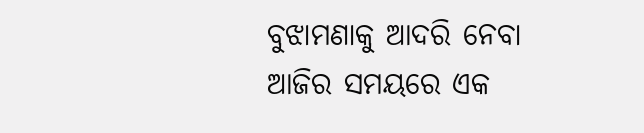ବୁଝାମଣାକୁ ଆଦରି ନେବା ଆଜିର ସମୟରେ ଏକ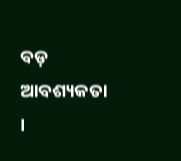ବଡ଼ ଆବଶ୍ୟକତା ।